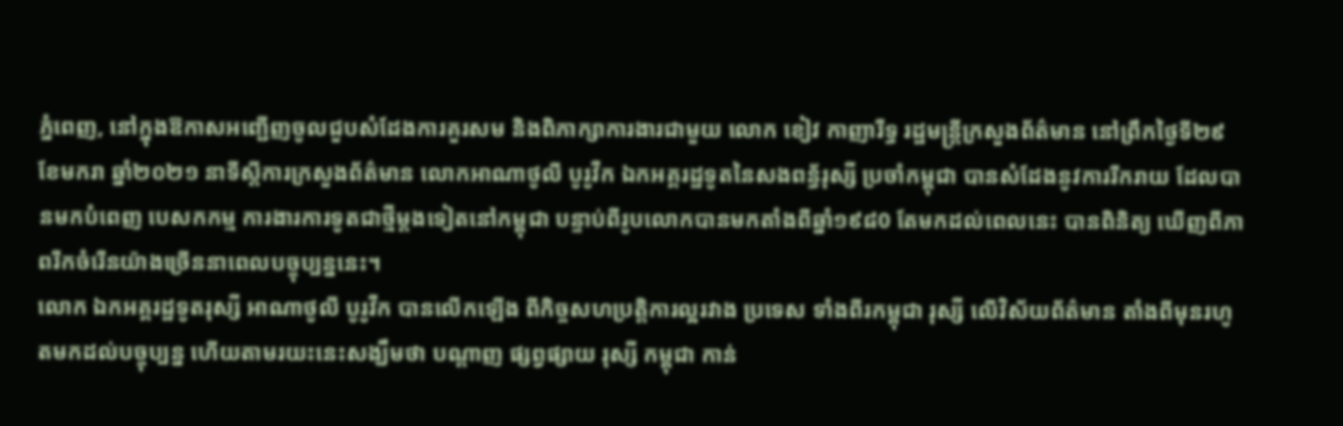ភ្នំពេញ, នៅក្នុងឱកាសអញ្ជើញចូលជួបសំដែងការគួរសម និងពិភាក្សាការងារជាមួយ លោក ខៀវ កាញារីទ្ធ រដ្ឋមន្រ្តីក្រសួងព័ត៌មាន នៅព្រឹកថ្ងៃទី២៩ ខែមករា ឆ្នាំ២០២១ នាទីស្តីការក្រសួងព័ត៌មាន លោកអាណាថូលី បូរូវីក ឯកអគ្គរដ្ឋទូតនៃសងពន្ធ័រុស្សី ប្រចាំកម្ពុជា បានសំដែងនូវការរីករាយ ដែលបានមកបំពេញ បេសកកម្ម ការងារការទូតជាថ្មីម្តងទៀតនៅកម្ពុជា បន្ទាប់ពីរូបលោកបានមកតាំងពីឆ្នាំ១៩៨0 តែមកដល់ពេលនេះ បានពិនិត្យ ឃើញពីភាពរីកចំរេីនយ៉ាងច្រើននាពេលបច្ចុប្បន្ននេះ។
លោក ឯកអគ្គរដ្ឋទូតរុស្សី អាណាថូលី បូរូវីក បានលើកឡេីង ពីកិច្ចសហប្រត្តិការល្អរវាង ប្រទេស ទាំងពីរកម្ពុជា រុស្សី លេីវិស័យព័ត៌មាន តាំងពីមុនរហូតមកដល់បច្ចុប្បន្ន ហើយតាមរយះនេះសង្ឃឹមថា បណ្តាញ ផ្សព្វផ្សាយ រុស្សី កម្ពុជា កាន់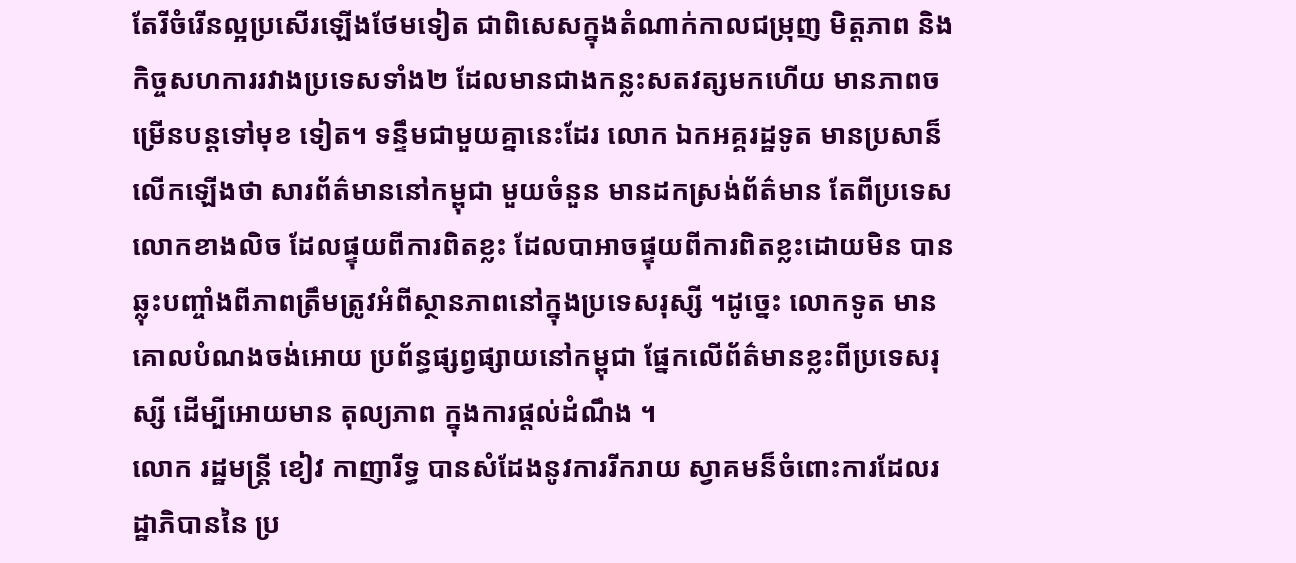តែរីចំរេីនល្អប្រសេីរឡើងថែមទៀត ជាពិសេសក្នុងតំណាក់កាលជម្រុញ មិត្តភាព និងកិច្ចសហការរវាងប្រទេសទាំង២ ដែលមានជាងកន្លះសតវត្សមកហេីយ មានភាពចម្រើនបន្តទៅមុខ ទៀត។ ទន្ទឹមជាមួយគ្នានេះដែរ លោក ឯកអគ្គរដ្ឋទូត មានប្រសាន៏លេីកឡេីងថា សារព័ត៌មាននៅកម្ពុជា មួយចំនួន មានដកស្រង់ព័ត៌មាន តែពីប្រទេសលោកខាងលិច ដែលផ្ទុយពីការពិតខ្លះ ដែលបាអាចផ្ទុយពីការពិតខ្លះដោយមិន បានឆ្លុះបញ្ចាំងពីភាពត្រឹមត្រូវអំពីស្ថានភាពនៅក្នុងប្រទេសរុស្សី ។ដូច្នេះ លោកទូត មានគោលបំណងចង់អោយ ប្រព័ន្ធផ្សព្វផ្សាយនៅកម្ពុជា ផ្នែកលើព័ត៌មានខ្លះពីប្រទេសរុស្សី ដើម្បីអោយមាន តុល្យភាព ក្នុងការផ្តល់ដំណឹង ។
លោក រដ្ឋមន្រ្តី ខៀវ កាញារីទ្ធ បានសំដែងនូវការរីករាយ ស្វាគមន៏ចំពោះការដែលរដ្ឋាភិបាននៃ ប្រ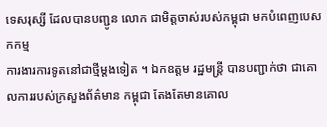ទេសរុស្សី ដែលបានបញ្ជូន លោក ជាមិត្តចាស់របស់កម្ពុជា មកបំពេញបេសកកម្ម
ការងារការទូតនៅជាថ្មីម្តងទៀត ។ ឯកឧត្តម រដ្ឋមន្រ្តី បានបញ្ជាក់ថា ជាគោលការរបស់ក្រសួងព័ត៌មាន កម្ពុជា តែងតែមានគោល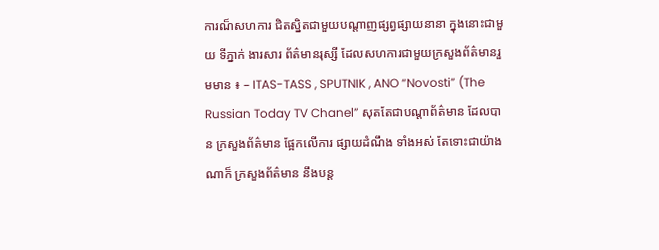ការណ៏សហការ ជិតស្និតជាមួយបណ្តាញផ្សព្វផ្សាយនានា ក្នុងនោះជាមួយ ទីភ្នាក់ ងារសារ ព័ត៌មានរុស្សី ដែលសហការជាមួយក្រសួងព័ត៌មានរួមមាន ៖ – ITAS-TASS , SPUTNIK , ANO “Novosti” (The Russian Today TV Chanel” សុតតែជាបណ្តាព័ត៌មាន ដែលបាន ក្រសួងព័ត៌មាន ផ្អែកលេីការ ផ្សាយដំណឹង ទាំងអស់ តែទោះជាយ៉ាងណាក៏ ក្រសួងព័ត៌មាន នឹងបន្ត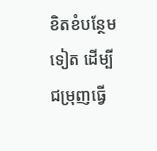ខិតខំបន្ថែម ទៀត ដេីម្បីជម្រុញធ្វេី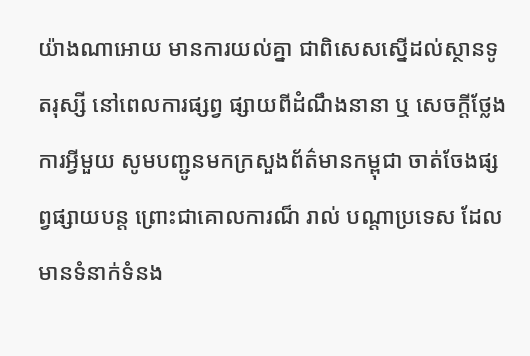យ៉ាងណាអោយ មានការយល់គ្នា ជាពិសេសស្នេីដល់ស្ថានទូតរុស្សី នៅពេលការផ្សព្វ ផ្សាយពីដំណឹងនានា ឬ សេចក្តីថ្លែងការអ្វីមួយ សូមបញ្ជូនមកក្រសួងព័ត៌មានកម្ពុជា ចាត់ចែងផ្សព្វផ្សាយបន្ត ព្រោះជាគោលការណ៏ រាល់ បណ្តាប្រទេស ដែលមានទំនាក់ទំនង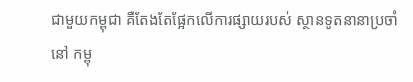ជាមួយកម្ពុជា គឺតែងតែផ្អែកលេីការផ្សាយរបស់ ស្ថានទូតនានាប្រចាំនៅ កម្ពុ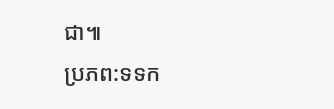ជា៕
ប្រភព:ទទក